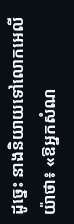ដូច្នេះ នាងនិយាយទៅលោកអេលីយ៉ាថា៖ «ឱអ្នកសំណ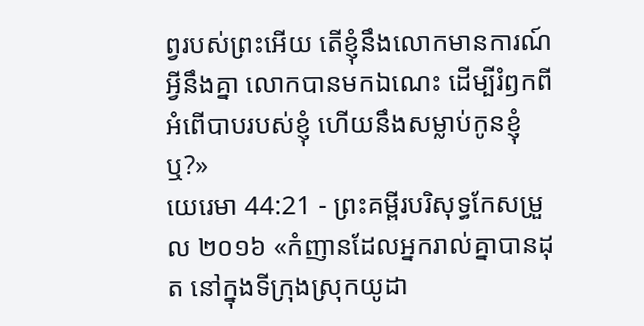ព្វរបស់ព្រះអើយ តើខ្ញុំនឹងលោកមានការណ៍អ្វីនឹងគ្នា លោកបានមកឯណេះ ដើម្បីរំឭកពីអំពើបាបរបស់ខ្ញុំ ហើយនឹងសម្លាប់កូនខ្ញុំឬ?»
យេរេមា 44:21 - ព្រះគម្ពីរបរិសុទ្ធកែសម្រួល ២០១៦ «កំញានដែលអ្នករាល់គ្នាបានដុត នៅក្នុងទីក្រុងស្រុកយូដា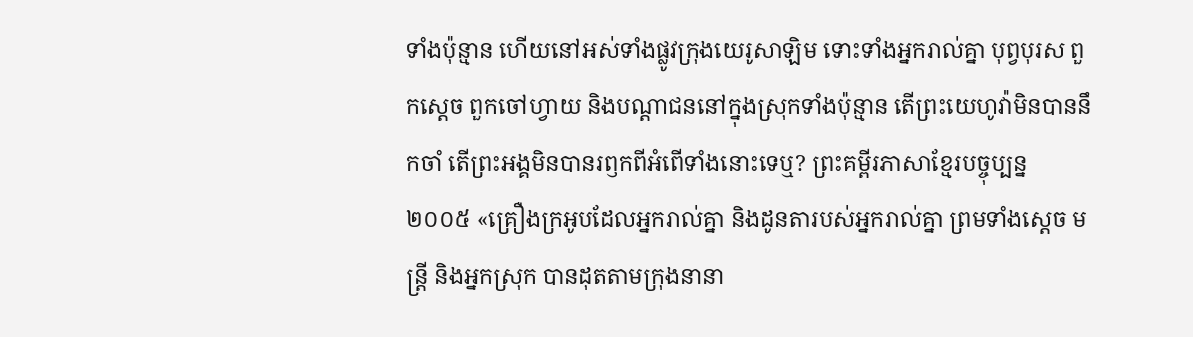ទាំងប៉ុន្មាន ហើយនៅអស់ទាំងផ្លូវក្រុងយេរូសាឡិម ទោះទាំងអ្នករាល់គ្នា បុព្វបុរស ពួកស្តេច ពួកចៅហ្វាយ និងបណ្ដាជននៅក្នុងស្រុកទាំងប៉ុន្មាន តើព្រះយេហូវ៉ាមិនបាននឹកចាំ តើព្រះអង្គមិនបានរឭកពីអំពើទាំងនោះទេឬ? ព្រះគម្ពីរភាសាខ្មែរបច្ចុប្បន្ន ២០០៥ «គ្រឿងក្រអូបដែលអ្នករាល់គ្នា និងដូនតារបស់អ្នករាល់គ្នា ព្រមទាំងស្ដេច មន្ត្រី និងអ្នកស្រុក បានដុតតាមក្រុងនានា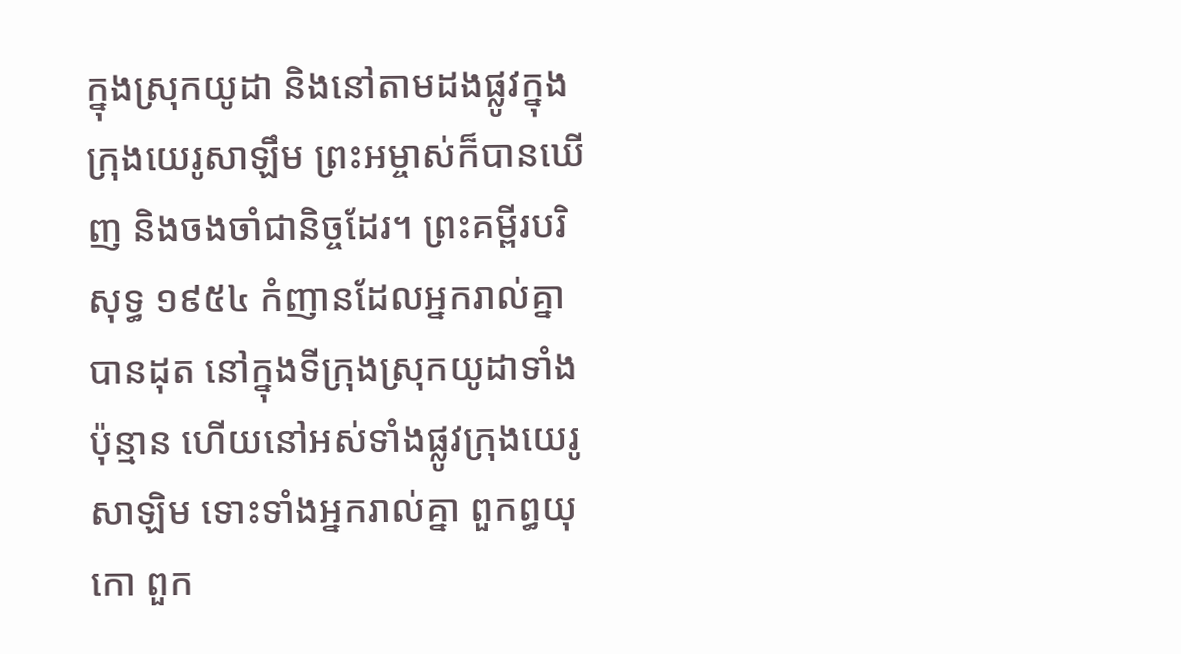ក្នុងស្រុកយូដា និងនៅតាមដងផ្លូវក្នុងក្រុងយេរូសាឡឹម ព្រះអម្ចាស់ក៏បានឃើញ និងចងចាំជានិច្ចដែរ។ ព្រះគម្ពីរបរិសុទ្ធ ១៩៥៤ កំញានដែលអ្នករាល់គ្នាបានដុត នៅក្នុងទីក្រុងស្រុកយូដាទាំងប៉ុន្មាន ហើយនៅអស់ទាំងផ្លូវក្រុងយេរូសាឡិម ទោះទាំងអ្នករាល់គ្នា ពួកព្ធយុកោ ពួក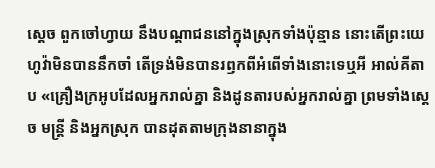ស្តេច ពួកចៅហ្វាយ នឹងបណ្តាជននៅក្នុងស្រុកទាំងប៉ុន្មាន នោះតើព្រះយេហូវ៉ាមិនបាននឹកចាំ តើទ្រង់មិនបានរឭកពីអំពើទាំងនោះទេឬអី អាល់គីតាប «គ្រឿងក្រអូបដែលអ្នករាល់គ្នា និងដូនតារបស់អ្នករាល់គ្នា ព្រមទាំងស្ដេច មន្ត្រី និងអ្នកស្រុក បានដុតតាមក្រុងនានាក្នុង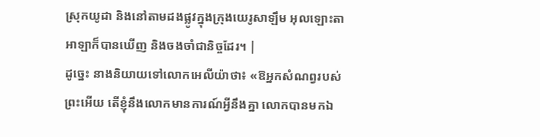ស្រុកយូដា និងនៅតាមដងផ្លូវក្នុងក្រុងយេរូសាឡឹម អុលឡោះតាអាឡាក៏បានឃើញ និងចងចាំជានិច្ចដែរ។ |
ដូច្នេះ នាងនិយាយទៅលោកអេលីយ៉ាថា៖ «ឱអ្នកសំណព្វរបស់ព្រះអើយ តើខ្ញុំនឹងលោកមានការណ៍អ្វីនឹងគ្នា លោកបានមកឯ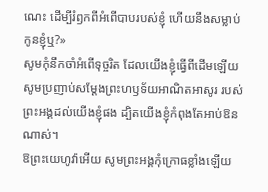ណេះ ដើម្បីរំឭកពីអំពើបាបរបស់ខ្ញុំ ហើយនឹងសម្លាប់កូនខ្ញុំឬ?»
សូមកុំនឹកចាំអំពើទុច្ចរិត ដែលយើងខ្ញុំធ្វើពីដើមឡើយ សូមប្រញាប់សម្ដែងព្រះហឫទ័យអាណិតអាសូរ របស់ព្រះអង្គដល់យើងខ្ញុំផង ដ្បិតយើងខ្ញុំកំពុងតែអាប់ឱនណាស់។
ឱព្រះយេហូវ៉ាអើយ សូមព្រះអង្គកុំក្រោធខ្លាំងឡើយ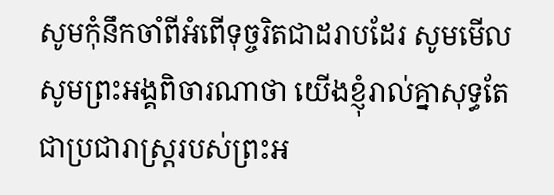សូមកុំនឹកចាំពីអំពើទុច្ចរិតជាដរាបដែរ សូមមើល សូមព្រះអង្គពិចារណាថា យើងខ្ញុំរាល់គ្នាសុទ្ធតែជាប្រជារាស្ត្ររបស់ព្រះអ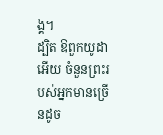ង្គ។
ដ្បិត ឱពួកយូដាអើយ ចំនួនព្រះរបស់អ្នកមានច្រើនដូច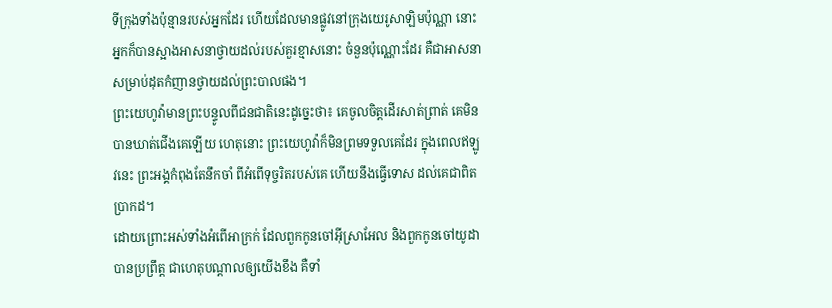ទីក្រុងទាំងប៉ុន្មានរបស់អ្នកដែរ ហើយដែលមានផ្លូវនៅក្រុងយេរូសាឡិមប៉ុណ្ណា នោះអ្នកក៏បានស្អាងអាសនាថ្វាយដល់របស់គួរខ្មាសនោះ ចំនួនប៉ុណ្ណោះដែរ គឺជាអាសនាសម្រាប់ដុតកំញានថ្វាយដល់ព្រះបាលផង។
ព្រះយេហូវ៉ាមានព្រះបន្ទូលពីជនជាតិនេះដូច្នេះថា៖ គេចូលចិត្តដើរសាត់ព្រាត់ គេមិនបានឃាត់ជើងគេឡើយ ហេតុនោះ ព្រះយេហូវ៉ាក៏មិនព្រមទទួលគេដែរ ក្នុងពេលឥឡូវនេះ ព្រះអង្គកំពុងតែនឹកចាំ ពីអំពើទុច្ចរិតរបស់គេ ហើយនឹងធ្វើទោស ដល់គេជាពិតប្រាកដ។
ដោយព្រោះអស់ទាំងអំពើអាក្រក់ ដែលពួកកូនចៅអ៊ីស្រាអែល និងពួកកូនចៅយូដាបានប្រព្រឹត្ត ជាហេតុបណ្ដាលឲ្យយើងខឹង គឺទាំ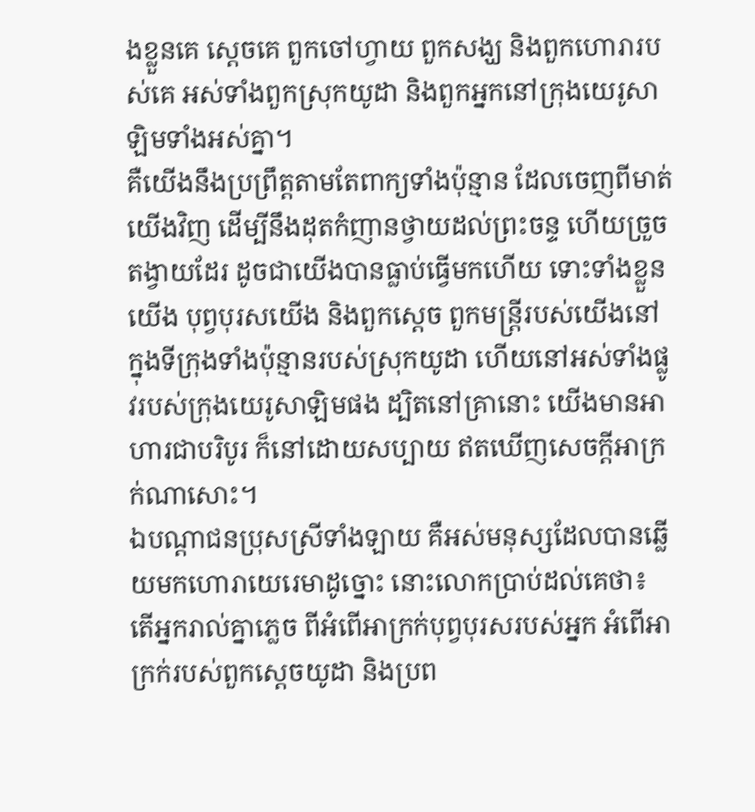ងខ្លួនគេ ស្តេចគេ ពួកចៅហ្វាយ ពួកសង្ឃ និងពួកហោរារបស់គេ អស់ទាំងពួកស្រុកយូដា និងពួកអ្នកនៅក្រុងយេរូសាឡិមទាំងអស់គ្នា។
គឺយើងនឹងប្រព្រឹត្តតាមតែពាក្យទាំងប៉ុន្មាន ដែលចេញពីមាត់យើងវិញ ដើម្បីនឹងដុតកំញានថ្វាយដល់ព្រះចន្ទ ហើយច្រួចតង្វាយដែរ ដូចជាយើងបានធ្លាប់ធ្វើមកហើយ ទោះទាំងខ្លួនយើង បុព្វបុរសយើង និងពួកស្តេច ពួកមន្ត្រីរបស់យើងនៅក្នុងទីក្រុងទាំងប៉ុន្មានរបស់ស្រុកយូដា ហើយនៅអស់ទាំងផ្លូវរបស់ក្រុងយេរូសាឡិមផង ដ្បិតនៅគ្រានោះ យើងមានអាហារជាបរិបូរ ក៏នៅដោយសប្បាយ ឥតឃើញសេចក្ដីអាក្រក់ណាសោះ។
ឯបណ្ដាជនប្រុសស្រីទាំងឡាយ គឺអស់មនុស្សដែលបានឆ្លើយមកហោរាយេរេមាដូច្នោះ នោះលោកប្រាប់ដល់គេថា៖
តើអ្នករាល់គ្នាភ្លេច ពីអំពើអាក្រក់បុព្វបុរសរបស់អ្នក អំពើអាក្រក់របស់ពួកស្តេចយូដា និងប្រព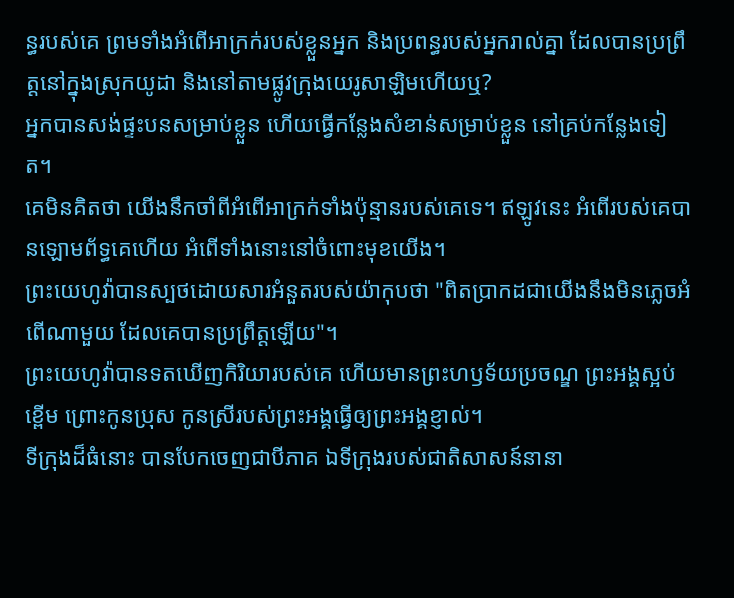ន្ធរបស់គេ ព្រមទាំងអំពើអាក្រក់របស់ខ្លួនអ្នក និងប្រពន្ធរបស់អ្នករាល់គ្នា ដែលបានប្រព្រឹត្តនៅក្នុងស្រុកយូដា និងនៅតាមផ្លូវក្រុងយេរូសាឡិមហើយឬ?
អ្នកបានសង់ផ្ទះបនសម្រាប់ខ្លួន ហើយធ្វើកន្លែងសំខាន់សម្រាប់ខ្លួន នៅគ្រប់កន្លែងទៀត។
គេមិនគិតថា យើងនឹកចាំពីអំពើអាក្រក់ទាំងប៉ុន្មានរបស់គេទេ។ ឥឡូវនេះ អំពើរបស់គេបានឡោមព័ទ្ធគេហើយ អំពើទាំងនោះនៅចំពោះមុខយើង។
ព្រះយេហូវ៉ាបានស្បថដោយសារអំនួតរបស់យ៉ាកុបថា "ពិតប្រាកដជាយើងនឹងមិនភ្លេចអំពើណាមួយ ដែលគេបានប្រព្រឹត្តឡើយ"។
ព្រះយេហូវ៉ាបានទតឃើញកិរិយារបស់គេ ហើយមានព្រះហឫទ័យប្រចណ្ឌ ព្រះអង្គស្អប់ខ្ពើម ព្រោះកូនប្រុស កូនស្រីរបស់ព្រះអង្គធ្វើឲ្យព្រះអង្គខ្ញាល់។
ទីក្រុងដ៏ធំនោះ បានបែកចេញជាបីភាគ ឯទីក្រុងរបស់ជាតិសាសន៍នានា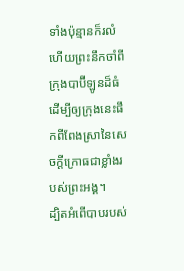ទាំងប៉ុន្មានក៏រលំ ហើយព្រះនឹកចាំពីក្រុងបាប៊ីឡូនដ៏ធំ ដើម្បីឲ្យក្រុងនេះផឹកពីពែងស្រានៃសេចក្ដីក្រោធជាខ្លាំងរបស់ព្រះអង្គ។
ដ្បិតអំពើបាបរបស់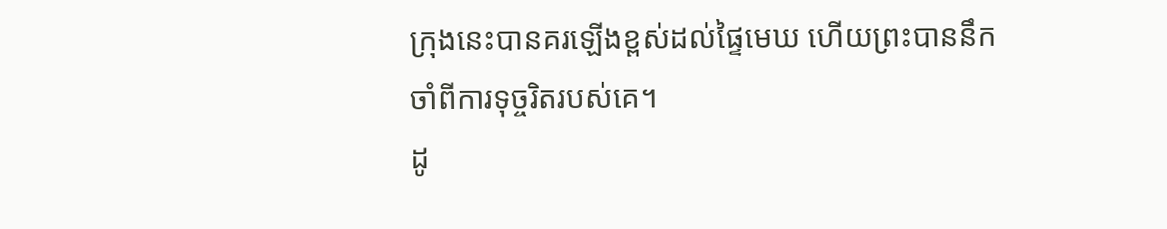ក្រុងនេះបានគរឡើងខ្ពស់ដល់ផ្ទៃមេឃ ហើយព្រះបាននឹកចាំពីការទុច្ចរិតរបស់គេ។
ដូ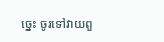ច្នេះ ចូរទៅវាយពួ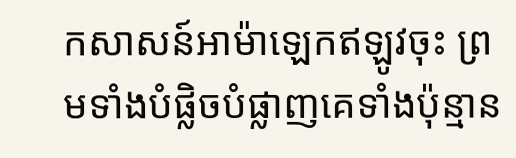កសាសន៍អាម៉ាឡេកឥឡូវចុះ ព្រមទាំងបំផ្លិចបំផ្លាញគេទាំងប៉ុន្មាន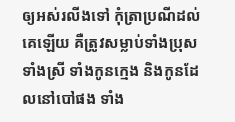ឲ្យអស់រលីងទៅ កុំត្រាប្រណីដល់គេឡើយ គឺត្រូវសម្លាប់ទាំងប្រុសទាំងស្រី ទាំងកូនក្មេង និងកូនដែលនៅបៅផង ទាំង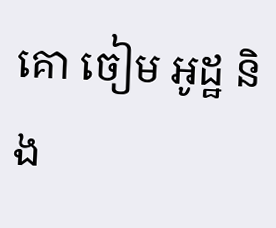គោ ចៀម អូដ្ឋ និង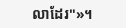លាដែរ"»។